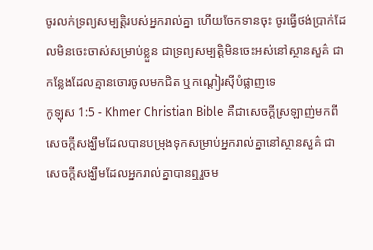ចូរលក់ទ្រព្យសម្បត្ដិរបស់អ្នករាល់គ្នា ហើយចែកទានចុះ ចូរធ្វើថង់ប្រាក់ដែលមិនចេះចាស់សម្រាប់ខ្លួន ជាទ្រព្យសម្បត្ដិមិនចេះអស់នៅស្ថានសួគ៌ ជាកន្លែងដែលគ្មានចោរចូលមកជិត ឬកណ្ដៀរស៊ីបំផ្លាញទេ
កូឡុស 1:5 - Khmer Christian Bible គឺជាសេចក្ដីស្រឡាញ់មកពីសេចក្ដីសង្ឃឹមដែលបានបម្រុងទុកសម្រាប់អ្នករាល់គ្នានៅស្ថានសួគ៌ ជាសេចក្ដីសង្ឃឹមដែលអ្នករាល់គ្នាបានឮរួចម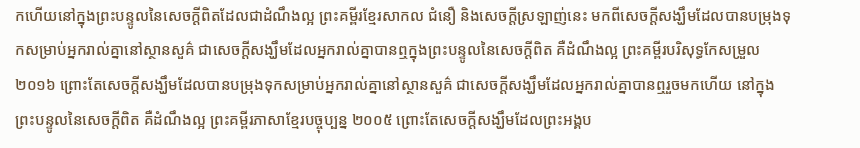កហើយនៅក្នុងព្រះបន្ទូលនៃសេចក្ដីពិតដែលជាដំណឹងល្អ ព្រះគម្ពីរខ្មែរសាកល ជំនឿ និងសេចក្ដីស្រឡាញ់នេះ មកពីសេចក្ដីសង្ឃឹមដែលបានបម្រុងទុកសម្រាប់អ្នករាល់គ្នានៅស្ថានសួគ៌ ជាសេចក្ដីសង្ឃឹមដែលអ្នករាល់គ្នាបានឮក្នុងព្រះបន្ទូលនៃសេចក្ដីពិត គឺដំណឹងល្អ ព្រះគម្ពីរបរិសុទ្ធកែសម្រួល ២០១៦ ព្រោះតែសេចក្តីសង្ឃឹមដែលបានបម្រុងទុកសម្រាប់អ្នករាល់គ្នានៅស្ថានសួគ៌ ជាសេចក្តីសង្ឃឹមដែលអ្នករាល់គ្នាបានឮរួចមកហើយ នៅក្នុងព្រះបន្ទូលនៃសេចក្ដីពិត គឺដំណឹងល្អ ព្រះគម្ពីរភាសាខ្មែរបច្ចុប្បន្ន ២០០៥ ព្រោះតែសេចក្ដីសង្ឃឹមដែលព្រះអង្គប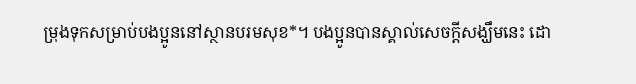ម្រុងទុកសម្រាប់បងប្អូននៅស្ថានបរមសុខ*។ បងប្អូនបានស្គាល់សេចក្ដីសង្ឃឹមនេះ ដោ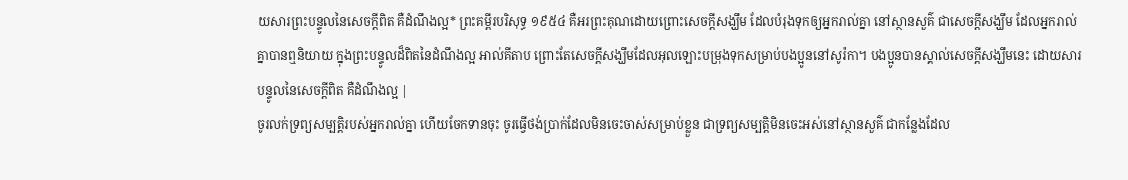យសារព្រះបន្ទូលនៃសេចក្ដីពិត គឺដំណឹងល្អ* ព្រះគម្ពីរបរិសុទ្ធ ១៩៥៤ គឺអរព្រះគុណដោយព្រោះសេចក្ដីសង្ឃឹម ដែលបំរុងទុកឲ្យអ្នករាល់គ្នា នៅស្ថានសួគ៌ ជាសេចក្ដីសង្ឃឹម ដែលអ្នករាល់គ្នាបានឮនិយាយ ក្នុងព្រះបន្ទូលដ៏ពិតនៃដំណឹងល្អ អាល់គីតាប ព្រោះតែសេចក្ដីសង្ឃឹមដែលអុលឡោះបម្រុងទុកសម្រាប់បងប្អូននៅសូរ៉កា។ បងប្អូនបានស្គាល់សេចក្ដីសង្ឃឹមនេះ ដោយសារបន្ទូលនៃសេចក្ដីពិត គឺដំណឹងល្អ |
ចូរលក់ទ្រព្យសម្បត្ដិរបស់អ្នករាល់គ្នា ហើយចែកទានចុះ ចូរធ្វើថង់ប្រាក់ដែលមិនចេះចាស់សម្រាប់ខ្លួន ជាទ្រព្យសម្បត្ដិមិនចេះអស់នៅស្ថានសួគ៌ ជាកន្លែងដែល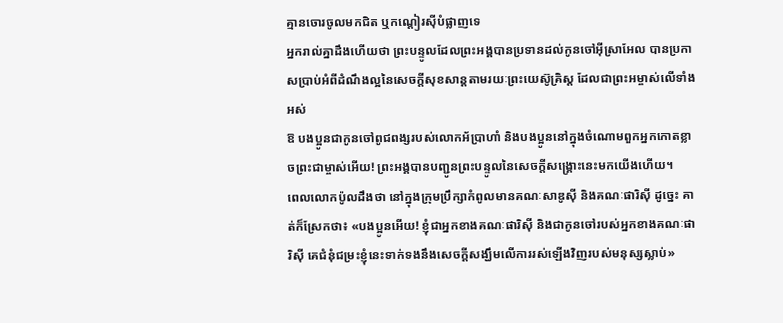គ្មានចោរចូលមកជិត ឬកណ្ដៀរស៊ីបំផ្លាញទេ
អ្នករាល់គ្នាដឹងហើយថា ព្រះបន្ទូលដែលព្រះអង្គបានប្រទានដល់កូនចៅអ៊ីស្រាអែល បានប្រកាសប្រាប់អំពីដំណឹងល្អនៃសេចក្ដីសុខសាន្ដតាមរយៈព្រះយេស៊ូគ្រិស្ដ ដែលជាព្រះអម្ចាស់លើទាំងអស់
ឱ បងប្អូនជាកូនចៅពូជពង្សរបស់លោកអ័ប្រាហាំ និងបងប្អូននៅក្នុងចំណោមពួកអ្នកកោតខ្លាចព្រះជាម្ចាស់អើយ! ព្រះអង្គបានបញ្ជូនព្រះបន្ទូលនៃសេចក្ដីសង្គ្រោះនេះមកយើងហើយ។
ពេលលោកប៉ូលដឹងថា នៅក្នុងក្រុមប្រឹក្សាកំពូលមានគណៈសាឌូស៊ី និងគណៈផារិស៊ី ដូច្នេះ គាត់ក៏ស្រែកថា៖ «បងប្អូនអើយ! ខ្ញុំជាអ្នកខាងគណៈផារិស៊ី និងជាកូនចៅរបស់អ្នកខាងគណៈផារិស៊ី គេជំនុំជម្រះខ្ញុំនេះទាក់ទងនឹងសេចក្ដីសង្ឃឹមលើការរស់ឡើងវិញរបស់មនុស្សស្លាប់»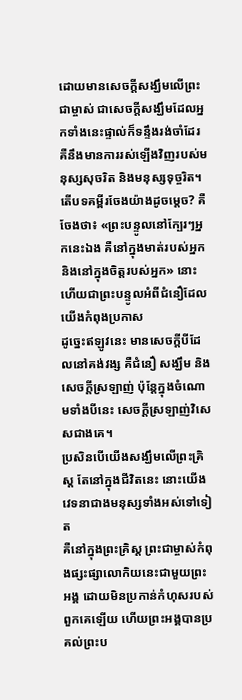ដោយមានសេចក្ដីសង្ឃឹមលើព្រះជាម្ចាស់ ជាសេចក្ដីសង្ឃឹមដែលអ្នកទាំងនេះផ្ទាល់ក៏ទន្ទឹងរង់ចាំដែរ គឺនឹងមានការរស់ឡើងវិញរបស់មនុស្សសុចរិត និងមនុស្សទុច្ចរិត។
តើបទគម្ពីរចែងយ៉ាងដូចម្ដេច? គឺចែងថា៖ «ព្រះបន្ទូលនៅក្បែរៗអ្នកនេះឯង គឺនៅក្នុងមាត់របស់អ្នក និងនៅក្នុងចិត្តរបស់អ្នក» នោះហើយជាព្រះបន្ទូលអំពីជំនឿដែលយើងកំពុងប្រកាស
ដូច្នេះឥឡូវនេះ មានសេចក្ដីបីដែលនៅគង់វង្ស គឺជំនឿ សង្ឃឹម និងសេចក្ដីស្រឡាញ់ ប៉ុន្ដែក្នុងចំណោមទាំងបីនេះ សេចក្ដីស្រឡាញ់វិសេសជាងគេ។
ប្រសិនបើយើងសង្ឃឹមលើព្រះគ្រិស្ដ តែនៅក្នុងជីវិតនេះ នោះយើងវេទនាជាងមនុស្សទាំងអស់ទៅទៀត
គឺនៅក្នុងព្រះគ្រិស្ដ ព្រះជាម្ចាស់កំពុងផ្សះផ្សាលោកិយនេះជាមួយព្រះអង្គ ដោយមិនប្រកាន់កំហុសរបស់ពួកគេឡើយ ហើយព្រះអង្គបានប្រគល់ព្រះប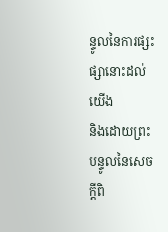ន្ទូលនៃការផ្សះផ្សានោះដល់យើង
និងដោយព្រះបន្ទូលនៃសេចក្ដីពិ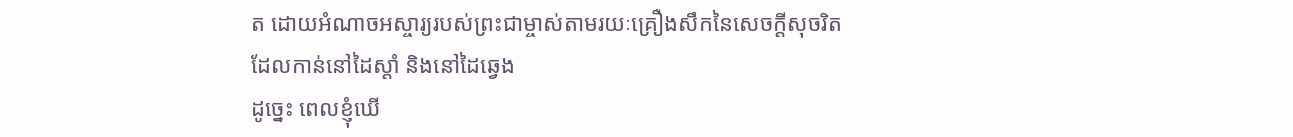ត ដោយអំណាចអស្ចារ្យរបស់ព្រះជាម្ចាស់តាមរយៈគ្រឿងសឹកនៃសេចក្ដីសុចរិតដែលកាន់នៅដៃស្ដាំ និងនៅដៃឆ្វេង
ដូច្នេះ ពេលខ្ញុំឃើ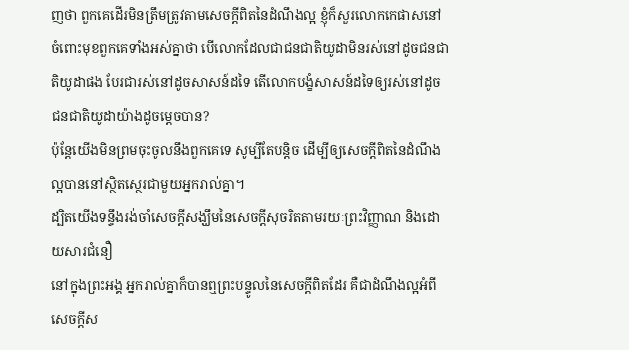ញថា ពួកគេដើរមិនត្រឹមត្រូវតាមសេចក្ដីពិតនៃដំណឹងល្អ ខ្ញុំក៏សួរលោកកេផាសនៅចំពោះមុខពួកគេទាំងអស់គ្នាថា បើលោកដែលជាជនជាតិយូដាមិនរស់នៅដូចជនជាតិយូដាផង បែរជារស់នៅដូចសាសន៍ដទៃ តើលោកបង្ខំសាសន៍ដទៃឲ្យរស់នៅដូចជនជាតិយូដាយ៉ាងដូចម្ដេចបាន?
ប៉ុន្ដែយើងមិនព្រមចុះចូលនឹងពួកគេទេ សូម្បីតែបន្ដិច ដើម្បីឲ្យសេចក្ដីពិតនៃដំណឹងល្អបាននៅស្ថិតស្ថេរជាមួយអ្នករាល់គ្នា។
ដ្បិតយើងទន្ទឹងរង់ចាំសេចក្ដីសង្ឃឹមនៃសេចក្ដីសុចរិតតាមរយៈព្រះវិញ្ញាណ និងដោយសារជំនឿ
នៅក្នុងព្រះអង្គ អ្នករាល់គ្នាក៏បានឮព្រះបន្ទូលនៃសេចក្ដីពិតដែរ គឺជាដំណឹងល្អអំពីសេចក្ដីស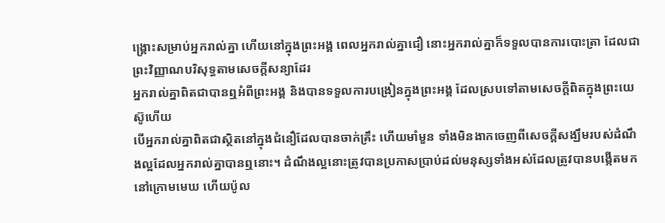ង្គ្រោះសម្រាប់អ្នករាល់គ្នា ហើយនៅក្នុងព្រះអង្គ ពេលអ្នករាល់គ្នាជឿ នោះអ្នករាល់គ្នាក៏ទទួលបានការបោះត្រា ដែលជាព្រះវិញ្ញាណបរិសុទ្ធតាមសេចក្ដីសន្យាដែរ
អ្នករាល់គ្នាពិតជាបានឮអំពីព្រះអង្គ និងបានទទួលការបង្រៀនក្នុងព្រះអង្គ ដែលស្របទៅតាមសេចក្ដីពិតក្នុងព្រះយេស៊ូហើយ
បើអ្នករាល់គ្នាពិតជាស្ថិតនៅក្នុងជំនឿដែលបានចាក់គ្រឹះ ហើយមាំមួន ទាំងមិនងាកចេញពីសេចក្ដីសង្ឃឹមរបស់ដំណឹងល្អដែលអ្នករាល់គ្នាបានឮនោះ។ ដំណឹងល្អនោះត្រូវបានប្រកាសប្រាប់ដល់មនុស្សទាំងអស់ដែលត្រូវបានបង្កើតមកនៅក្រោមមេឃ ហើយប៉ូល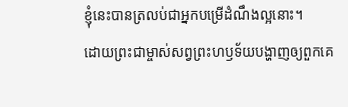ខ្ញុំនេះបានត្រលប់ជាអ្នកបម្រើដំណឹងល្អនោះ។
ដោយព្រះជាម្ចាស់សព្វព្រះហឫទ័យបង្ហាញឲ្យពួកគេ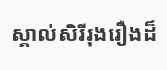ស្គាល់សិរីរុងរឿងដ៏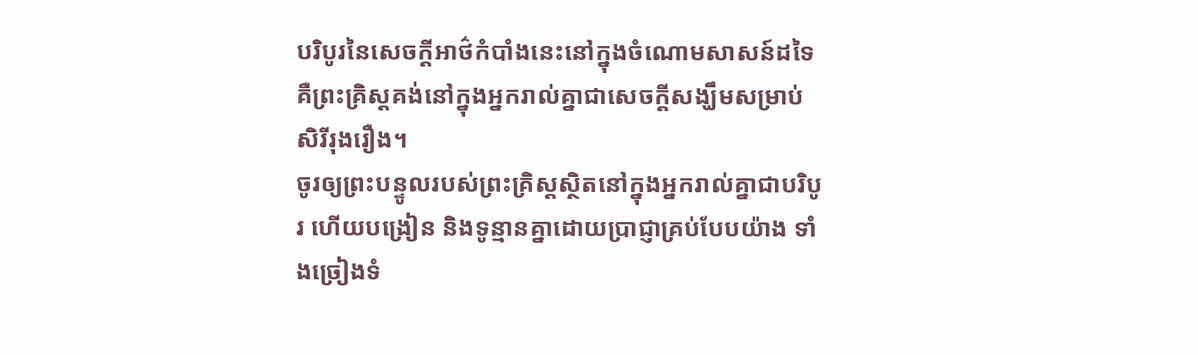បរិបូរនៃសេចក្ដីអាថ៌កំបាំងនេះនៅក្នុងចំណោមសាសន៍ដទៃ គឺព្រះគ្រិស្ដគង់នៅក្នុងអ្នករាល់គ្នាជាសេចក្ដីសង្ឃឹមសម្រាប់សិរីរុងរឿង។
ចូរឲ្យព្រះបន្ទូលរបស់ព្រះគ្រិស្ដស្ថិតនៅក្នុងអ្នករាល់គ្នាជាបរិបូរ ហើយបង្រៀន និងទូន្មានគ្នាដោយប្រាជ្ញាគ្រប់បែបយ៉ាង ទាំងច្រៀងទំ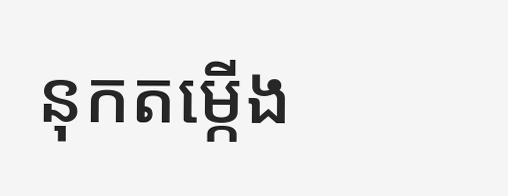នុកតម្កើង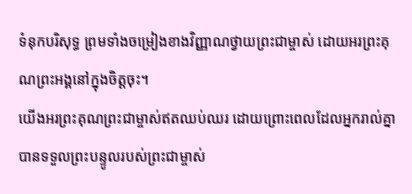ទំនុកបរិសុទ្ធ ព្រមទាំងចម្រៀងខាងវិញ្ញាណថ្វាយព្រះជាម្ចាស់ ដោយអរព្រះគុណព្រះអង្គនៅក្នុងចិត្ដចុះ។
យើងអរព្រះគុណព្រះជាម្ចាស់ឥតឈប់ឈរ ដោយព្រោះពេលដែលអ្នករាល់គ្នាបានទទួលព្រះបន្ទូលរបស់ព្រះជាម្ចាស់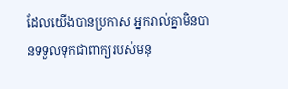ដែលយើងបានប្រកាស អ្នករាល់គ្នាមិនបានទទួលទុកជាពាក្យរបស់មនុ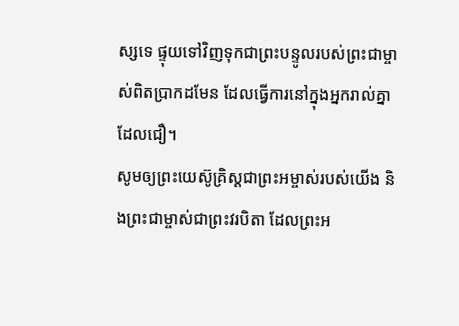ស្សទេ ផ្ទុយទៅវិញទុកជាព្រះបន្ទូលរបស់ព្រះជាម្ចាស់ពិតប្រាកដមែន ដែលធ្វើការនៅក្នុងអ្នករាល់គ្នាដែលជឿ។
សូមឲ្យព្រះយេស៊ូគ្រិស្ដជាព្រះអម្ចាស់របស់យើង និងព្រះជាម្ចាស់ជាព្រះវរបិតា ដែលព្រះអ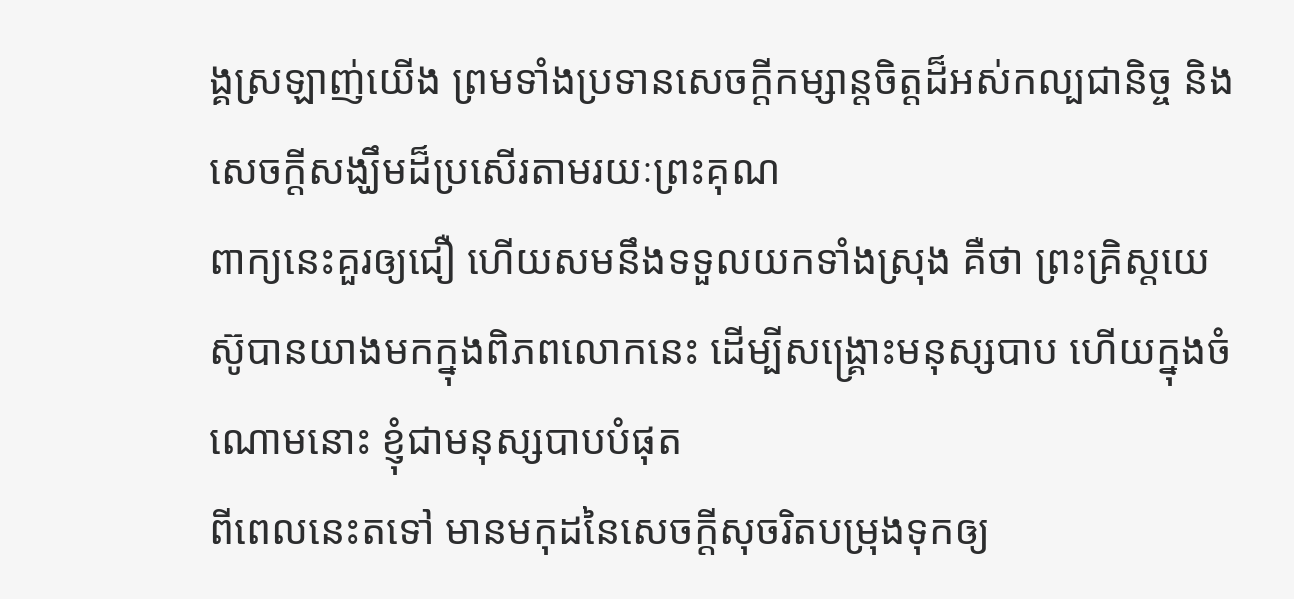ង្គស្រឡាញ់យើង ព្រមទាំងប្រទានសេចក្ដីកម្សាន្ដចិត្ដដ៏អស់កល្បជានិច្ច និងសេចក្ដីសង្ឃឹមដ៏ប្រសើរតាមរយៈព្រះគុណ
ពាក្យនេះគួរឲ្យជឿ ហើយសមនឹងទទួលយកទាំងស្រុង គឺថា ព្រះគ្រិស្ដយេស៊ូបានយាងមកក្នុងពិភពលោកនេះ ដើម្បីសង្គ្រោះមនុស្សបាប ហើយក្នុងចំណោមនោះ ខ្ញុំជាមនុស្សបាបបំផុត
ពីពេលនេះតទៅ មានមកុដនៃសេចក្ដីសុចរិតបម្រុងទុកឲ្យ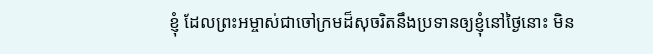ខ្ញុំ ដែលព្រះអម្ចាស់ជាចៅក្រមដ៏សុចរិតនឹងប្រទានឲ្យខ្ញុំនៅថ្ងៃនោះ មិន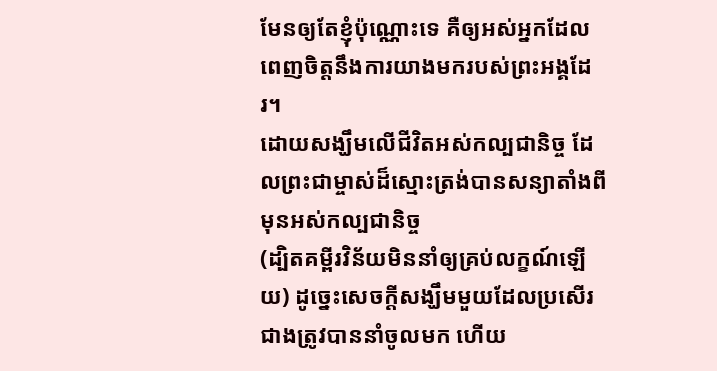មែនឲ្យតែខ្ញុំប៉ុណ្ណោះទេ គឺឲ្យអស់អ្នកដែលពេញចិត្តនឹងការយាងមករបស់ព្រះអង្គដែរ។
ដោយសង្ឃឹមលើជីវិតអស់កល្បជានិច្ច ដែលព្រះជាម្ចាស់ដ៏ស្មោះត្រង់បានសន្យាតាំងពីមុនអស់កល្បជានិច្ច
(ដ្បិតគម្ពីរវិន័យមិននាំឲ្យគ្រប់លក្ខណ៍ឡើយ) ដូច្នេះសេចក្ដីសង្ឃឹមមួយដែលប្រសើរជាងត្រូវបាននាំចូលមក ហើយ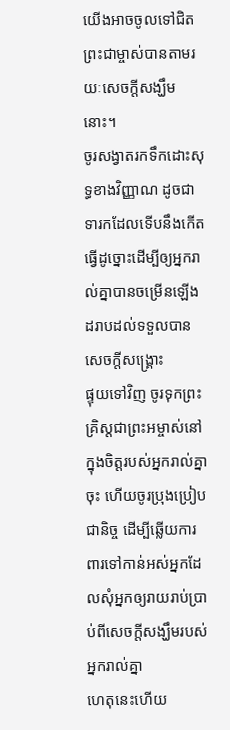យើងអាចចូលទៅជិតព្រះជាម្ចាស់បានតាមរយៈសេចក្ដីសង្ឃឹមនោះ។
ចូរសង្វាតរកទឹកដោះសុទ្ធខាងវិញ្ញាណ ដូចជាទារកដែលទើបនឹងកើត ធ្វើដូច្នោះដើម្បីឲ្យអ្នករាល់គ្នាបានចម្រើនឡើងដរាបដល់ទទួលបានសេចក្ដីសង្គ្រោះ
ផ្ទុយទៅវិញ ចូរទុកព្រះគ្រិស្ដជាព្រះអម្ចាស់នៅក្នុងចិត្ដរបស់អ្នករាល់គ្នាចុះ ហើយចូរប្រុងប្រៀបជានិច្ច ដើម្បីឆ្លើយការពារទៅកាន់អស់អ្នកដែលសុំអ្នកឲ្យរាយរាប់ប្រាប់ពីសេចក្ដីសង្ឃឹមរបស់អ្នករាល់គ្នា
ហេតុនេះហើយ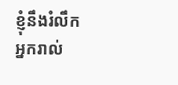ខ្ញុំនឹងរំលឹកអ្នករាល់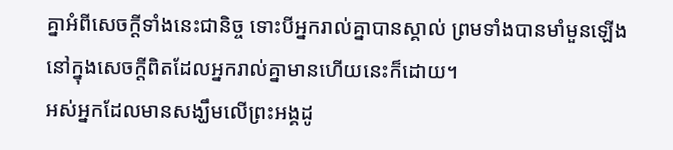គ្នាអំពីសេចក្ដីទាំងនេះជានិច្ច ទោះបីអ្នករាល់គ្នាបានស្គាល់ ព្រមទាំងបានមាំមួនឡើងនៅក្នុងសេចក្ដីពិតដែលអ្នករាល់គ្នាមានហើយនេះក៏ដោយ។
អស់អ្នកដែលមានសង្ឃឹមលើព្រះអង្គដូ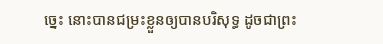ច្នេះ នោះបានជម្រះខ្លួនឲ្យបានបរិសុទ្ធ ដូចជាព្រះ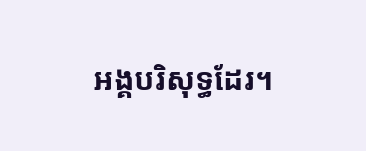អង្គបរិសុទ្ធដែរ។